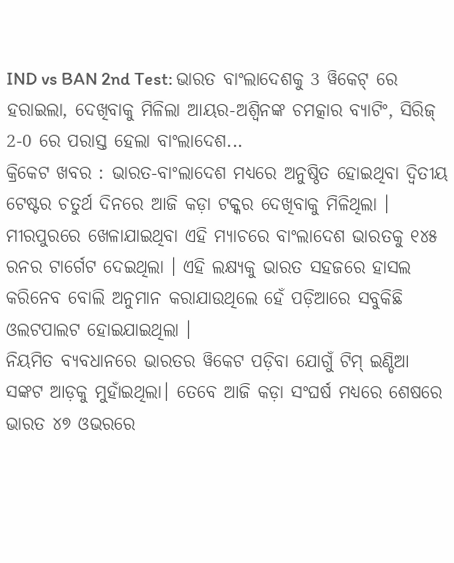IND vs BAN 2nd Test: ଭାରତ ବାଂଲାଦେଶକୁ 3 ୱିକେଟ୍ ରେ ହରାଇଲା, ଦେଖିବାକୁ ମିଳିଲା ଆୟର-ଅଶ୍ୱିନଙ୍କ ଚମତ୍କାର ବ୍ୟାଟିଂ, ସିରିଜ୍ 2-0 ରେ ପରାସ୍ତ ହେଲା ବାଂଲାଦେଶ...
କ୍ରିକେଟ ଖବର : ଭାରତ-ବାଂଲାଦେଶ ମଧ୍ୟରେ ଅନୁଷ୍ଠିତ ହୋଇଥିବା ଦ୍ୱିତୀୟ ଟେଷ୍ଟର ଚତୁର୍ଥ ଦିନରେ ଆଜି କଡ଼ା ଟକ୍କର ଦେଖିବାକୁ ମିଳିଥିଲା । ମୀରପୁରରେ ଖେଳାଯାଇଥିବା ଏହି ମ୍ୟାଚରେ ବାଂଲାଦେଶ ଭାରତକୁ ୧୪୫ ରନର ଟାର୍ଗେଟ ଦେଇଥିଲା । ଏହି ଲକ୍ଷ୍ୟକୁ ଭାରତ ସହଜରେ ହାସଲ କରିନେବ ବୋଲି ଅନୁମାନ କରାଯାଉଥିଲେ ହେଁ ପଡ଼ିଆରେ ସବୁକିଛି ଓଲଟପାଲଟ ହୋଇଯାଇଥିଲା ।
ନିୟମିତ ବ୍ୟବଧାନରେ ଭାରତର ୱିକେଟ ପଡ଼ିବା ଯୋଗୁଁ ଟିମ୍ ଇଣ୍ଡିଆ ସଙ୍କଟ ଆଡ଼କୁ ମୁହାଁଇଥିଲା। ତେବେ ଆଜି କଡ଼ା ସଂଘର୍ଷ ମଧ୍ୟରେ ଶେଷରେ ଭାରତ ୪୭ ଓଭରରେ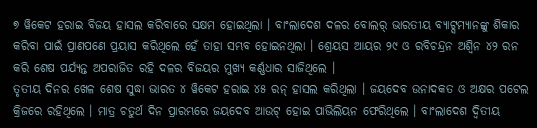୭ ୱିକେଟ ହରାଇ ବିଜୟ ହାସଲ କରିବାରେ ସକ୍ଷମ ହୋଇଥିଲା । ବାଂଲାଦେଶ ଦଳର ବୋଲର୍ ଭାରତୀୟ ବ୍ୟାଟ୍ସମ୍ୟାନଙ୍କୁ ଶିକାର କରିବା ପାଇଁ ପ୍ରାଣପଣେ ପ୍ରୟାସ କରିଥିଲେ ହେଁ ତାହା ସମ୍ଭବ ହୋଇନଥିଲା । ଶ୍ରେୟସ ଆୟର ୨୯ ଓ ରବିଚନ୍ଦ୍ରନ ଅଶ୍ୱିନ ୪୨ ରନ କରି ଶେଷ ପର୍ଯ୍ୟନ୍ତ ଅପରାଜିତ ରହି ଦଳର ବିଜୟର ମୁଖ୍ୟ କର୍ଣ୍ଣଧାର ସାଜିଥିଲେ ।
ତୃତୀୟ ଦିନର ଖେଳ ଶେଷ ସୁଦ୍ଧା ଭାରତ ୪ ୱିକେଟ ହରାଇ ୪୫ ରନ୍ ହାସଲ କରିଥିଲା । ଜୟଦେବ ଉନାଦକତ ଓ ଅକ୍ଷର ପଟେଲ କ୍ରିଜରେ ରହିଥିଲେ । ମାତ୍ର ଚତୁର୍ଥ ଦିନ ପ୍ରାରମ୍ଭରେ ଜୟଦେବ ଆଉଟ୍ ହୋଇ ପାଭିଲିୟନ ଫେରିଥିଲେ । ବାଂଲାଦେଶ ଦ୍ୱିତୀୟ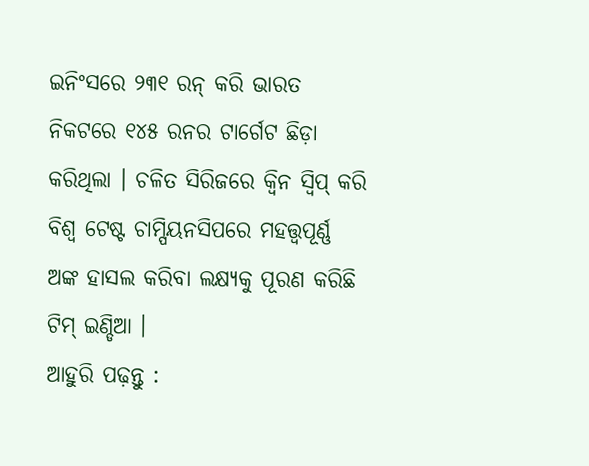ଇନିଂସରେ ୨୩୧ ରନ୍ କରି ଭାରତ ନିକଟରେ ୧୪୫ ରନର ଟାର୍ଗେଟ ଛିଡ଼ା କରିଥିଲା । ଚଳିତ ସିରିଜରେ କ୍ୱିନ ସ୍ୱିପ୍ କରି ବିଶ୍ୱ ଟେଷ୍ଟ ଚାମ୍ପିୟନସିପରେ ମହତ୍ତ୍ୱପୂର୍ଣ୍ଣ ଅଙ୍କ ହାସଲ କରିବା ଲକ୍ଷ୍ୟକୁ ପୂରଣ କରିଛି ଟିମ୍ ଇଣ୍ଡିଆ ।
ଆହୁରି ପଢ଼ନ୍ତୁ :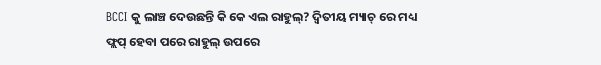BCCI କୁ ଲାଞ୍ଚ ଦେଉଛନ୍ତି କି କେ ଏଲ ରାହୁଲ୍? ଦ୍ବିତୀୟ ମ୍ୟାଚ୍ ରେ ମଧ୍ୟ ଫ୍ଲପ୍ ହେବା ପରେ ରାହୁଲ୍ ଉପରେ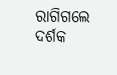ରାଗିଗଲେ ଦର୍ଶକ